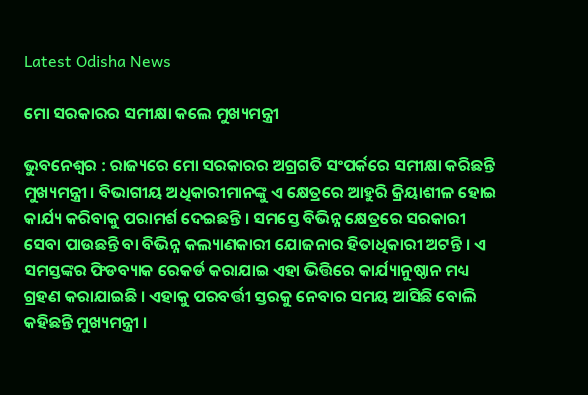Latest Odisha News

ମୋ ସରକାରର ସମୀକ୍ଷା କଲେ ମୁଖ୍ୟମନ୍ତ୍ରୀ

ଭୁବନେଶ୍ବର : ରାଜ୍ୟରେ ମୋ ସରକାରର ଅଗ୍ରଗତି ସଂପର୍କରେ ସମୀକ୍ଷା କରିଛନ୍ତି ମୁଖ୍ୟମନ୍ତ୍ରୀ । ବିଭାଗୀୟ ଅଧିକାରୀମାନଙ୍କୁ ଏ କ୍ଷେତ୍ରରେ ଆହୁରି କ୍ରିୟାଶୀଳ ହୋଇ କାର୍ଯ୍ୟ କରିବାକୁ ପରାମର୍ଶ ଦେଇଛନ୍ତି । ସମସ୍ତେ ବିଭିନ୍ନ କ୍ଷେତ୍ରରେ ସରକାରୀ ସେବା ପାଉଛନ୍ତି ବା ବିଭିନ୍ନ କଲ୍ୟାଣକାରୀ ଯୋଜନାର ହିତାଧିକାରୀ ଅଟନ୍ତି । ଏ ସମସ୍ତଙ୍କର ଫିଡବ୍ୟାକ ରେକର୍ଡ କରାଯାଇ ଏହା ଭିତ୍ତିରେ କାର୍ଯ୍ୟାନୁଷ୍ଠାନ ମଧ୍ୟ ଗ୍ରହଣ କରାଯାଇଛି । ଏହାକୁ ପରବର୍ତ୍ତୀ ସ୍ତରକୁ ନେବାର ସମୟ ଆସିଛି ବୋଲି କହିଛନ୍ତି ମୁଖ୍ୟମନ୍ତ୍ରୀ ।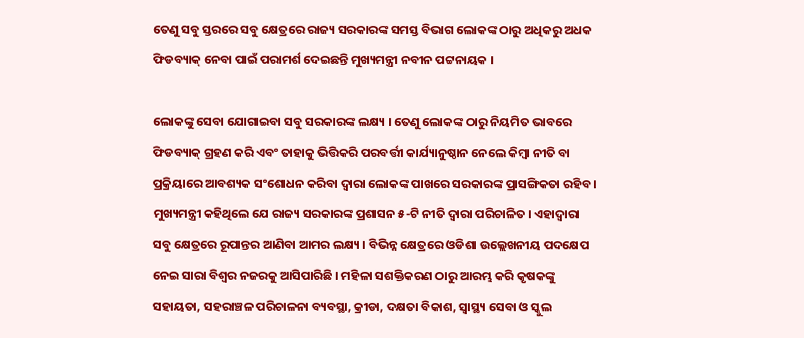ତେଣୁ ସବୁ ସ୍ତରରେ ସବୁ କ୍ଷେତ୍ରରେ ରାଜ୍ୟ ସରକାରଙ୍କ ସମସ୍ତ ବିଭାଗ ଲୋକଙ୍କ ଠାରୁ ଅଧିକରୁ ଅଧକ ଫିଡବ୍ୟାକ୍‌ ନେବା ପାଇଁ ପରାମର୍ଶ ଦେଇଛନ୍ତି ମୁଖ୍ୟମନ୍ତ୍ରୀ ନବୀନ ପଟ୍ଟନାୟକ ।

ଲୋକଙ୍କୁ ସେବା ଯୋଗାଇବା ସବୁ ସରକାରଙ୍କ ଲକ୍ଷ୍ୟ । ତେଣୁ ଲୋକଙ୍କ ଠାରୁ ନିୟମିତ ଭାବରେ ଫିଡବ୍ୟାକ୍‌ ଗ୍ରହଣ କରି ଏବଂ ତାହାକୁ ଭିତ୍ତିକରି ପରବର୍ତ୍ତୀ କାର୍ଯ୍ୟାନୁଷ୍ଠାନ ନେଲେ କିମ୍ବା ନୀତି ବା ପ୍ରକ୍ରିୟାରେ ଆବଶ୍ୟକ ସଂଶୋଧନ କରିବା ଦ୍ବାରା ଲୋକଙ୍କ ପାଖରେ ସରକାରଙ୍କ ପ୍ରାସଙ୍ଗିକତା ରହିବ । ମୁଖ୍ୟମନ୍ତ୍ରୀ କହିଥିଲେ ଯେ ରାଜ୍ୟ ସରକାରଙ୍କ ପ୍ରଶାସନ ୫-ଟି ନୀତି ଦ୍ବାରା ପରିଚାଳିତ । ଏହାଦ୍ବାରା ସବୁ କ୍ଷେତ୍ରରେ ରୂପାନ୍ତର ଆଣିବା ଆମର ଲକ୍ଷ୍ୟ । ବିଭିନ୍ନ କ୍ଷେତ୍ରରେ ଓଡିଶା ଉଲ୍ଲେଖନୀୟ ପଦକ୍ଷେପ ନେଇ ସାରା ବିଶ୍ବର ନଜରକୁ ଆସିପାରିଛି । ମହିଳା ସଶକ୍ତିକରଣ ଠାରୁ ଆରମ୍ଭ କରି କୃଷକଙ୍କୁ ସହାୟତା, ସହରାଞ୍ଚଳ ପରିଚାଳନା ବ୍ୟବସ୍ଥା, କ୍ରୀଡା, ଦକ୍ଷତା ବିକାଶ, ସ୍ବାସ୍ଥ୍ୟ ସେବା ଓ ସ୍କୁଲ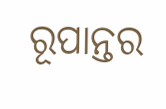ରୂପାନ୍ତର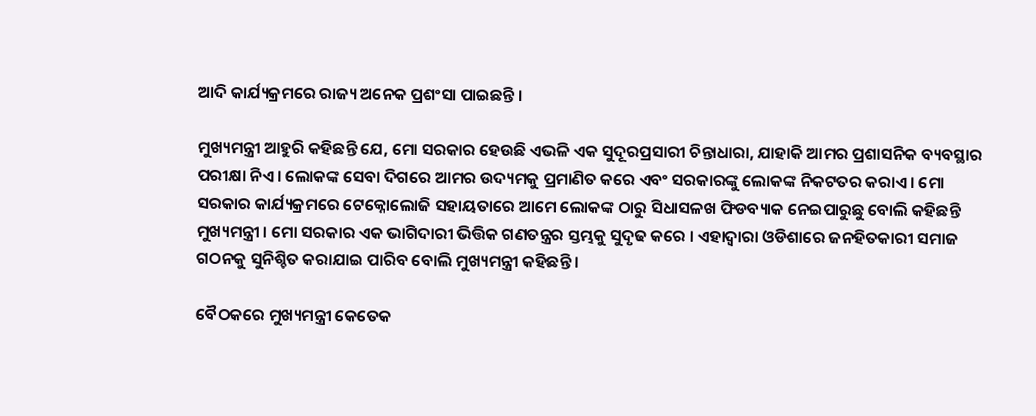ଆଦି କାର୍ଯ୍ୟକ୍ରମରେ ରାଜ୍ୟ ଅନେକ ପ୍ରଶଂସା ପାଇଛନ୍ତି ।

ମୁଖ୍ୟମନ୍ତ୍ରୀ ଆହୁରି କହିଛନ୍ତି ଯେ, ମୋ ସରକାର ହେଉଛି ଏଭଳି ଏକ ସୁଦୂରପ୍ରସାରୀ ଚିନ୍ତାଧାରା, ଯାହାକି ଆମର ପ୍ରଶାସନିକ ବ୍ୟବସ୍ଥାର ପରୀକ୍ଷା ନିଏ । ଲୋକଙ୍କ ସେବା ଦିଗରେ ଆମର ଉଦ୍ୟମକୁ ପ୍ରମାଣିତ କରେ ଏବଂ ସରକାରଙ୍କୁ ଲୋକଙ୍କ ନିକଟତର କରାଏ । ମୋ ସରକାର କାର୍ଯ୍ୟକ୍ରମରେ ଟେକ୍ନୋଲୋଜି ସହାୟତାରେ ଆମେ ଲୋକଙ୍କ ଠାରୁ ସିଧାସଳଖ ଫିଡବ୍ୟାକ ନେଇପାରୁଛୁ ବୋଲି କହିଛନ୍ତି ମୁଖ୍ୟମନ୍ତ୍ରୀ । ମୋ ସରକାର ଏକ ଭାଗିଦାରୀ ଭିତ୍ତିକ ଗଣତନ୍ତ୍ରର ସ୍ତମ୍ଭକୁ ସୁଦୃଢ କରେ । ଏହାଦ୍ବାରା ଓଡିଶାରେ ଜନହିତକାରୀ ସମାଜ ଗଠନକୁ ସୁନିଶ୍ଚିତ କରାଯାଇ ପାରିବ ବୋଲି ମୁଖ୍ୟମନ୍ତ୍ରୀ କହିଛନ୍ତି ।

ବୈଠକରେ ମୁଖ୍ୟମନ୍ତ୍ରୀ କେତେକ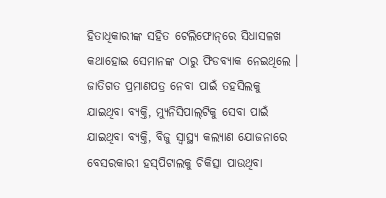ହିତାଧିକାରୀଙ୍କ ସହିତ ଟେଲିଫୋନ୍‌ରେ ସିଧାସଳଖ କଥାହୋଇ ସେମାନଙ୍କ ଠାରୁ ଫିଡବ୍ୟାକ ନେଇଥିଲେ । ଜାତିଗତ ପ୍ରମାଣପତ୍ର ନେବା ପାଇଁ ତହସିଲକୁ ଯାଇଥିବା ବ୍ୟକ୍ତି, ମ୍ୟୁନିସିପାଲ୍‌ଟିକୁ ସେବା ପାଇଁ ଯାଇଥିବା ବ୍ୟକ୍ତି, ବିଜୁ ସ୍ବାସ୍ଥ୍ୟ କଲ୍ୟାଣ ଯୋଜନାରେ ବେସରକାରୀ ହସ୍‌ପିଟାଲକୁ ଚିକିତ୍ସା ପାଉଥିବା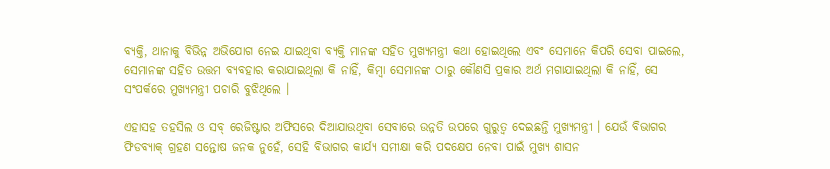ବ୍ୟକ୍ତି, ଥାନାକୁ ବିଭିନ୍ନ ଅଭିଯୋଗ ନେଇ ଯାଇଥିବା ବ୍ୟକ୍ତି ମାନଙ୍କ ସହିତ ମୁଖ୍ୟମନ୍ତ୍ରୀ କଥା ହୋଇଥିଲେ ଏବଂ ସେମାନେ କିପରି ସେବା ପାଇଲେ, ସେମାନଙ୍କ ସହିତ ଉତ୍ତମ ବ୍ୟବହାର କରାଯାଇଥିଲା କି ନାହିଁ, କିମ୍ବା ସେମାନଙ୍କ ଠାରୁ କୌଣସି ପ୍ରକାର ଅର୍ଥ ମଗାଯାଇଥିଲା କି ନାହିଁ, ସେ ସଂପର୍କରେ ମୁଖ୍ୟମନ୍ତ୍ରୀ ପଚାରି ବୁଝିଥିଲେ ।

ଏହାସହ ତହସିଲ ଓ ସବ୍ ରେଜିଷ୍ଟାର ଅଫିସରେ ଦିଆଯାଉଥିବା ସେବାରେ ଉନ୍ନତି ଉପରେ ଗୁରୁତ୍ବ ଦେଇଛନ୍ତି ମୁଖ୍ୟମନ୍ତ୍ରୀ । ଯେଉଁ ବିଭାଗର ଫିଡବ୍ୟାକ୍ ଗ୍ରହଣ ସନ୍ତୋଷ ଜନକ ନୁହେଁ, ସେହି ବିଭାଗର କାର୍ଯ୍ୟ ସମୀକ୍ଷା କରି ପଦକ୍ଷେପ ନେବା ପାଇଁ ମୁଖ୍ୟ ଶାସନ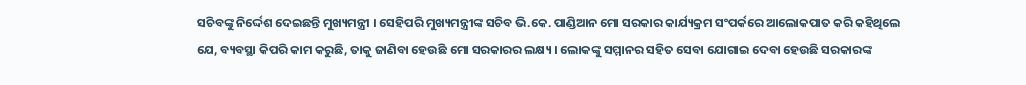ସଚିବଙ୍କୁ ନିର୍ଦ୍ଦେଶ ଦେଇଛନ୍ତି ମୁଖ୍ୟମନ୍ତ୍ରୀ । ସେହିପରି ମୁଖ୍ୟମନ୍ତ୍ରୀଙ୍କ ସଚିବ ଭି.କେ. ପାଣ୍ଡିଆନ ମୋ ସରକାର କାର୍ଯ୍ୟକ୍ରମ ସଂପର୍କରେ ଆଲୋକପାତ କରି କହିଥିଲେ ଯେ, ବ୍ୟବସ୍ଥା କିପରି କାମ କରୁଛି, ତାକୁ ଜାଣିବା ହେଉଛି ମୋ ସରକାରର ଲକ୍ଷ୍ୟ । ଲୋକଙ୍କୁ ସମ୍ମାନର ସହିତ ସେବା ଯୋଗାଇ ଦେବା ହେଉଛି ସରକାରଙ୍କ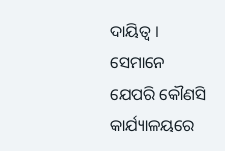ଦାୟିତ୍ବ । ସେମାନେ ଯେପରି କୌଣସି କାର୍ଯ୍ୟାଳୟରେ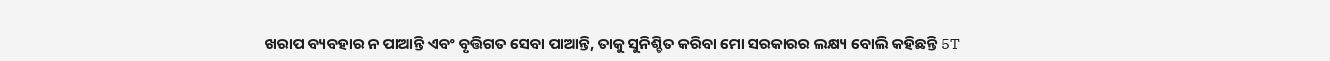ଖରାପ ବ୍ୟବହାର ନ ପାଆନ୍ତି ଏବଂ ବୃତ୍ତିଗତ ସେବା ପାଆନ୍ତି, ତାକୁ ସୁନିଶ୍ଚିତ କରିବା ମୋ ସରକାରର ଲକ୍ଷ୍ୟ ବୋଲି କହିଛନ୍ତି 5T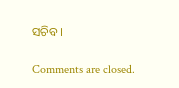ସଚିବ ।

Comments are closed.